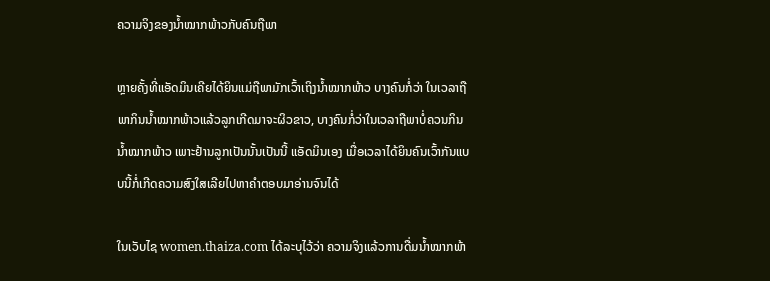ຄວາມຈິງຂອງນ້ຳໝາກພ້າວກັບຄົນຖືພາ

ຫຼາຍຄັ້ງທີ່ແອັດມິນເຄີຍໄດ້ຍິນແມ່ຖືພາມັກເວົ້າເຖິງນ້ຳໝາກພ້າວ ບາງຄົນກໍ່ວ່າ ໃນເວລາຖືພາກິນນ້ຳໝາກພ້າວແລ້ວລູກເກີດມາຈະຜິວຂາວ, ບາງຄົນກໍ່ວ່າໃນເວລາຖືພາບໍ່ຄວນກິນນ້ຳໝາກພ້າວ ເພາະຢ້ານລູກເປັນນັ້ນເປັນນີ້ ແອັດມິນເອງ ເມື່ອເວລາໄດ້ຍິນຄົນເວົ້າກັນແບບນີ້ກໍ່ເກີດຄວາມສົງໃສເລີຍໄປຫາຄຳຕອບມາອ່ານຈົນໄດ້

ໃນເວັບໄຊ women.thaiza.com ໄດ້ລະບຸໄວ້ວ່າ ຄວາມຈິງແລ້ວການດື່ມນ້ຳໝາກພ້າ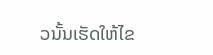ວນັ້ນເຮັດໃຫ້ໄຂ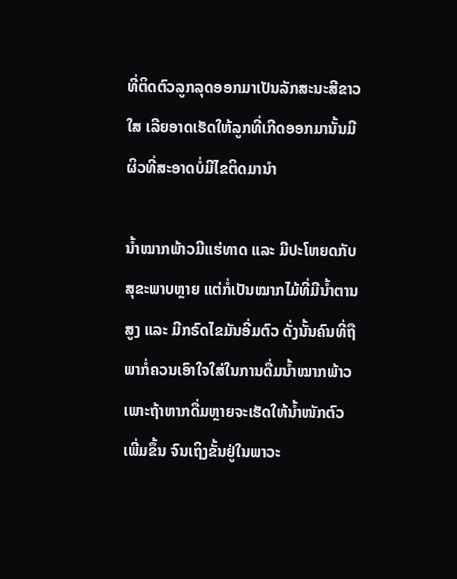ທີ່ຕິດຕົວລູກລຸດອອກມາເປັນລັກສະນະສີຂາວໃສ ເລີຍອາດເຮັດໃຫ້ລູກທີ່ເກີດອອກມານັ້ນມີຜິວທີ່ສະອາດບໍ່ມີໄຂຕິດມານຳ

ນ້ຳໝາກພ້າວມີແຮ່ທາດ ແລະ ມີປະໂຫຍດກັບສຸຂະພາບຫຼາຍ ແຕ່ກໍ່ເປັນໝາກໄມ້ທີ່ມີນ້ຳຕານສູງ ແລະ ມີກຣົດໄຂມັນອີ່ມຕົວ ດັ່ງນັ້ນຄົນທີ່ຖືພາກໍ່ຄວນເອົາໃຈໃສ່ໃນການດື່ມນ້ຳໝາກພ້າວ ເພາະຖ້າຫາກດື່ມຫຼາຍຈະເຮັດໃຫ້ນ້ຳໜັກຕົວເພີ່ມຂຶ້ນ ຈົນເຖິງຂັ້ນຢູ່ໃນພາວະ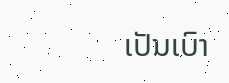ເປັນເບົາ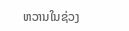ຫວານໃນຊ່ວງ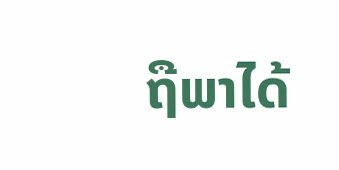ຖືພາໄດ້